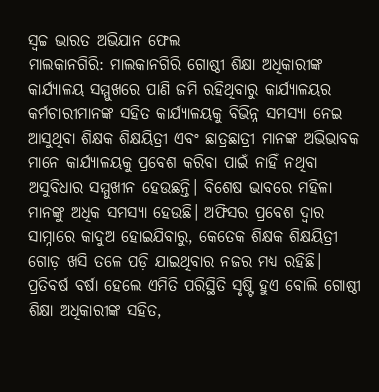ସ୍ୱଚ୍ଚ ଭାରତ ଅଭିଯାନ ଫେଲ
ମାଲକାନଗିରି: ମାଲକାନଗିରି ଗୋଷ୍ଠୀ ଶିକ୍ଷା ଅଧିକାରୀଙ୍କ କାର୍ଯ୍ୟାଳୟ ସମ୍ମୁଖରେ ପାଣି ଜମି ରହିଥିବାରୁ କାର୍ଯ୍ୟାଳୟର କର୍ମଚାରୀମାନଙ୍କ ସହିତ କାର୍ଯ୍ୟାଳୟକୁ ବିଭିନ୍ନ ସମସ୍ୟା ନେଇ ଆସୁଥିବା ଶିକ୍ଷକ ଶିକ୍ଷୟିତ୍ରୀ ଏବଂ ଛାତ୍ରଛାତ୍ରୀ ମାନଙ୍କ ଅଭିଭାବକ ମାନେ କାର୍ଯ୍ୟାଳୟକୁ ପ୍ରବେଶ କରିବା ପାଇଁ ନାହିଁ ନଥିବା ଅସୁବିଧାର ସମ୍ମୁଖୀନ ହେଉଛନ୍ତି। ବିଶେଷ ଭାବରେ ମହିଳା ମାନଙ୍କୁ ଅଧିକ ସମସ୍ୟା ହେଉଛି। ଅଫିସର ପ୍ରବେଶ ଦ୍ଵାର ସାମ୍ନାରେ କାଦୁଅ ହୋଇଯିବାରୁ, କେତେକ ଶିକ୍ଷକ ଶିକ୍ଷୟିତ୍ରୀ ଗୋଡ଼ ଖସି ତଳେ ପଡ଼ି ଯାଇଥିବାର ନଜର ମଧ୍ୟ ରହିଛି। ପ୍ରତିବର୍ଷ ବର୍ଷା ହେଲେ ଏମିତି ପରିସ୍ଥିତି ସୃଷ୍ଟି ହୁଏ ବୋଲି ଗୋଷ୍ଠୀ ଶିକ୍ଷା ଅଧିକାରୀଙ୍କ ସହିତ,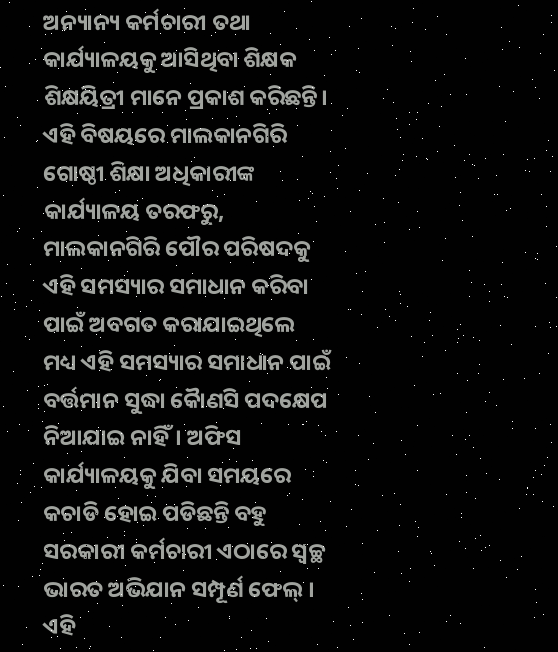ଅନ୍ୟାନ୍ୟ କର୍ମଚାରୀ ତଥା କାର୍ଯ୍ୟାଳୟକୁ ଆସିଥିବା ଶିକ୍ଷକ ଶିକ୍ଷୟିତ୍ରୀ ମାନେ ପ୍ରକାଶ କରିଛନ୍ତି। ଏହି ବିଷୟରେ ମାଲକାନଗିରି ଗୋଷ୍ଠୀ ଶିକ୍ଷା ଅଧିକାରୀଙ୍କ କାର୍ଯ୍ୟାଳୟ ତରଫରୁ, ମାଲକାନଗିରି ପୌର ପରିଷଦକୁ ଏହି ସମସ୍ୟାର ସମାଧାନ କରିବା ପାଇଁ ଅବଗତ କରାଯାଇଥିଲେ ମଧ୍ୟ ଏହି ସମସ୍ୟାର ସମାଧାନ ପାଇଁ ବର୍ତ୍ତମାନ ସୁଦ୍ଧା କୈାଣସି ପଦକ୍ଷେପ ନିଆଯାଇ ନାହିଁ। ଅଫିସ କାର୍ଯ୍ୟାଳୟକୁ ଯିବା ସମୟରେ କଚାଡି ହୋଇ ପଡିଛନ୍ତି ବହୁ ସରକାରୀ କର୍ମଚାରୀ ଏଠାରେ ସ୍ୱଚ୍ଛ ଭାରତ ଅଭିଯାନ ସମ୍ପୂର୍ଣ ଫେଲ୍ । ଏହି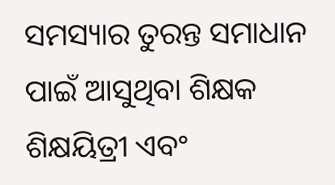ସମସ୍ୟାର ତୁରନ୍ତ ସମାଧାନ ପାଇଁ ଆସୁଥିବା ଶିକ୍ଷକ ଶିକ୍ଷୟିତ୍ରୀ ଏବଂ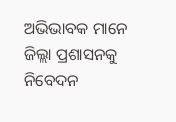ଅଭିଭାବକ ମାନେ ଜିଲ୍ଲା ପ୍ରଶାସନକୁ ନିବେଦନ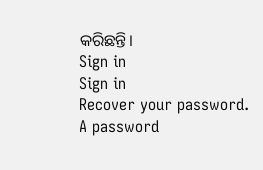କରିଛନ୍ତି।
Sign in
Sign in
Recover your password.
A password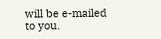will be e-mailed to you.